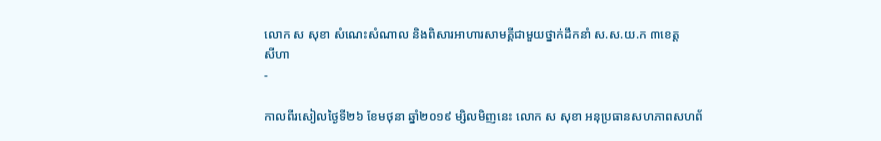លោក ស សុខា សំណេះសំណាល និងពិសារអាហារសាមគ្គីជាមួយថ្នាក់ដឹកនាំ ស.ស.យ.ក ៣ខេត្ត
សីហា
-

កាលពីរសៀលថ្ងៃទី២៦ ខែមថុនា ឆ្នាំ២០១៩ ម្សិលមិញនេះ លោក ស សុខា អនុប្រធានសហភាពសហព័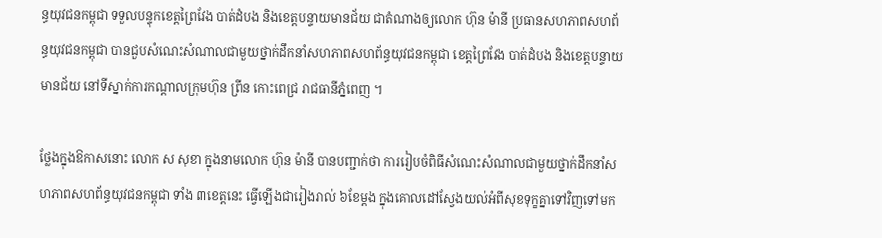ន្ធយុវជនកម្ពុជា ទទួលបន្ទុកខេត្តព្រៃវែង បាត់ដំបង និងខេត្តបន្ទាយមានជ័យ ជាតំណាងឲ្យលោក ហ៊ុន ម៉ានី ប្រធានសហភាពសហព័ន្ធយុវជនកម្ពុជា បានជួបសំណេះសំណាលជាមួយថ្នាក់ដឹកនាំសហភាពសហព័ន្ធយុវជនកម្ពុជា ខេត្តព្រៃវែង បាត់ដំបង និងខេត្តបន្ទាយមានជ័យ នៅទីស្នាក់ការកណ្តាលក្រុមហ៊ុន ព្រីន កោះពេជ្រ រាជធានីភ្នំពេញ ។

ថ្លែងក្នុងឱកាសនោះ លោក ស សុខា ក្នុងនាមលោក ហ៊ុន ម៉ានី បានបញ្ជាក់ថា ការរៀបចំពិធីសំណេះសំណាលជាមួយថ្នាក់ដឹកនាំសហភាពសហព័ន្ធយុវជនកម្ពុជា ទាំង ៣ខេត្តនេះ ធ្វើឡើងជារៀងរាល់ ៦ខែម្តង ក្នុងគោលដៅស្វែងយល់អំពីសុខទុក្ខគ្នាទៅវិញទៅមក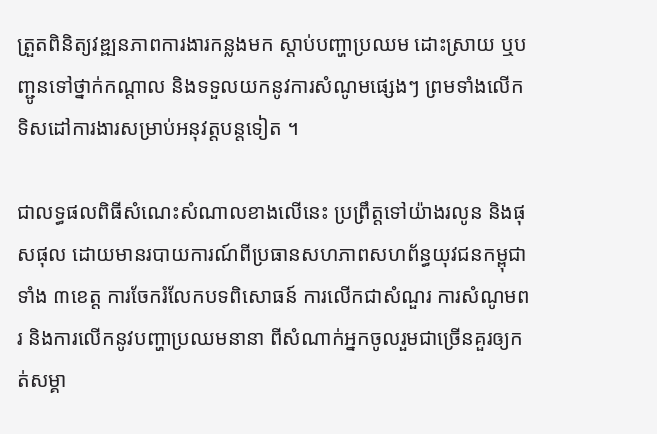ត្រួតពិនិត្យវឌ្ឍនភាពការងារកន្លងមក ស្តាប់បញ្ហាប្រឈម ដោះស្រាយ ឬបញ្ជូនទៅថ្នាក់កណ្តាល និងទទួលយកនូវការសំណូមផ្សេងៗ ព្រមទាំងលើកទិសដៅការងារសម្រាប់អនុវត្តបន្តទៀត ។

ជាលទ្ធផលពិធីសំណេះសំណាលខាងលើនេះ ប្រព្រឹត្តទៅយ៉ាងរលូន និងផុសផុល ដោយមានរបាយការណ៍ពីប្រធានសហភាពសហព័ន្ធយុវជនកម្ពុជា ទាំង ៣ខេត្ត ការចែករំលែកបទពិសោធន៍ ការលើកជាសំណួរ ការសំណូមពរ និងការលើកនូវបញ្ហាប្រឈមនានា ពីសំណាក់អ្នកចូលរួមជាច្រើនគួរឲ្យកត់សម្គា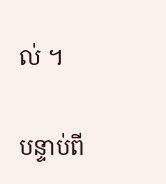ល់ ។

បន្ទាប់ពី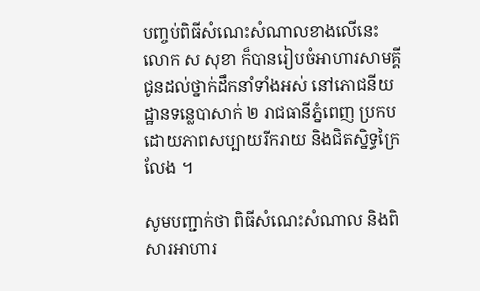បញ្ចប់ពិធីសំណេះសំណាលខាងលើនេះ លោក ស សុខា ក៏បានរៀបចំអាហារសាមគ្គីជូនដល់ថ្នាក់ដឹកនាំទាំងអស់ នៅភោជនីយដ្ឋានទន្លេបាសាក់ ២ រាជធានីភ្នំពេញ ប្រកបដោយភាពសប្បាយរីករាយ និងជិតស្និទ្ធក្រៃលែង ។

សូមបញ្ជាក់ថា ពិធីសំណេះសំណាល និងពិសារអាហារ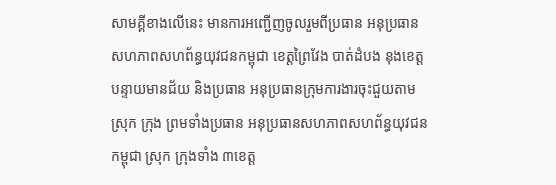សាមគ្គីខាងលើនេះ មានការអញ្ជើញចូលរួមពីប្រធាន អនុប្រធានសហភាពសហព័ន្ធយុវជនកម្ពុជា ខេត្តព្រៃវែង បាត់ដំបង នុងខេត្តបន្ទាយមានជ័យ និងប្រធាន អនុប្រធានក្រុមការងារចុះជួយតាមស្រុក ក្រុង ព្រមទាំងប្រធាន អនុប្រធានសហភាពសហព័ន្ធយុវជនកម្ពុជា ស្រុក ក្រុងទាំង ៣ខេត្ត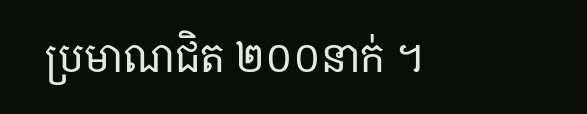ប្រមាណជិត ២០០នាក់ ។